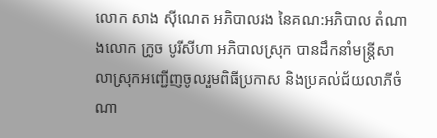លោក សាង សុីណេត អភិបាលរង នៃគណ:អភិបាល តំណាងលោក ក្រូច បូរីសីហា អភិបាលស្រុក បានដឹកនាំមន្ត្រីសាលាស្រុកអញ្ជើញចូលរួមពិធីប្រកាស និងប្រគល់ជ័យលាភីចំណា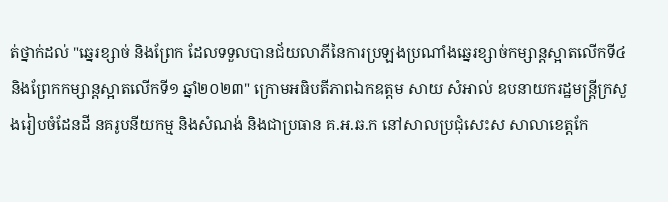ត់ថ្នាក់ដល់ "ឆ្នេរខ្សាច់ និងព្រែក ដែលទទួលបានជ័យលាភីនៃការប្រឡងប្រណាំងឆ្នេរខ្សាច់កម្សាន្តស្អាតលេីកទី៤ និងព្រែកកម្សាន្តស្អាតលេីកទី១ ឆ្នាំ២០២៣" ក្រោមអធិបតីភាពឯកឧត្តម សាយ សំអាល់ ឧបនាយករដ្ឋមន្ត្រីក្រសួងរៀបចំដែនដី នគរូបនីយកម្ម និងសំណង់ និងជាប្រធាន គ.អ.ឆ.ក នៅសាលប្រជុំសេះស សាលាខេត្តកែ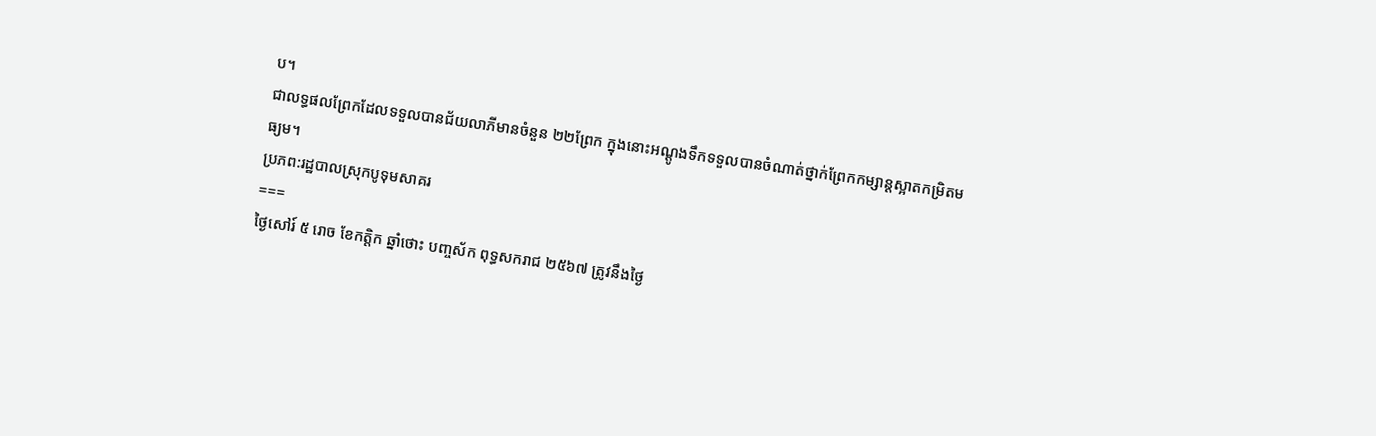ប។
ជាលទ្ធផលព្រែកដែលទទួលបានជ័យលាភីមានចំនួន ២២ព្រែក ក្នុងនោះអណ្តូងទឹកទទួលបានចំណាត់ថ្នាក់ព្រែកកម្សាន្តស្អាតកម្រិតមធ្យម។
ប្រភព:រដ្ឋបាលស្រុកបូទុមសាគរ
===
ថ្ងៃសៅរ៍ ៥ រោច ខែកត្តិក ឆ្នាំថោះ បញ្ចស័ក ពុទ្ធសករាជ ២៥៦៧ ត្រូវនឹងថ្ងៃ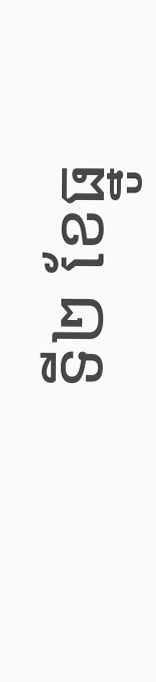ទី២ ខែធ្នូ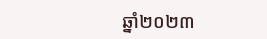ឆ្នាំ២០២៣